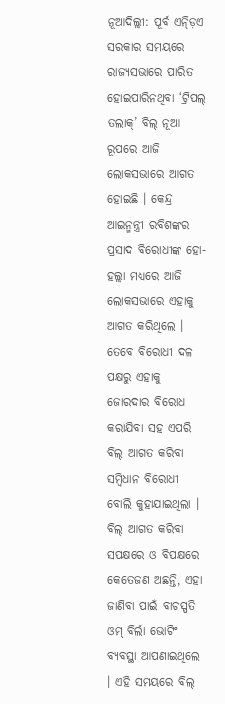ନୂଆଦିଲ୍ଲୀ: ପୂର୍ବ ଏନ୍ଡ଼ିଏ ସରକାର ସମୟରେ ରାଜ୍ୟସଭାରେ ପାରିତ ହୋଇପାରିନଥିବା ‘ଟ୍ରିପଲ୍ ତଲାକ୍’ ବିଲ୍ ନୂଆ ରୂପରେ ଆଜି ଲୋକସଭାରେ ଆଗତ ହୋଇଛି । କେନ୍ଦ୍ର ଆଇନ୍ମନ୍ତ୍ରୀ ରବିଶଙ୍କର ପ୍ରସାଦ ବିରୋଧୀଙ୍କ ହୋ-ହଲ୍ଲା ମଧ୍ୟରେ ଆଜି ଲୋକସଭାରେ ଏହାକୁ ଆଗତ କରିଥିଲେ । ତେବେ ବିରୋଧୀ ଦଳ ପକ୍ଷରୁ ଏହାକୁ ଜୋରଦାର ବିରୋଧ କରାଯିବା ସହ ଏପରି ବିଲ୍ ଆଗତ କରିବା ସମ୍ବିଧାନ ବିରୋଧୀ ବୋଲି କୁହାଯାଇଥିଲା ।
ବିଲ୍ ଆଗତ କରିବା ସପକ୍ଷରେ ଓ ବିପକ୍ଷରେ କେତେଜଣ ଅଛନ୍ତି, ଏହା ଜାଣିବା ପାଇଁ ବାଚସ୍ପତି ଓମ୍ ବିର୍ଲା ଭୋଟିଂ ବ୍ୟବସ୍ଥା ଆପଣାଇଥିଲେ । ଏହି ସମୟରେ ବିଲ୍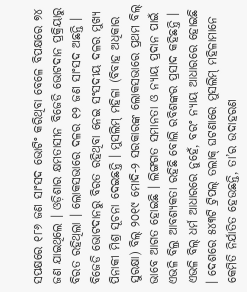ସପକ୍ଷରେ ୧୮୬ ଜଣ ସାଂସଦ ଭୋଟିଂ କରିଥିବା ବେଳେ ବିପକ୍ଷରେ ୭୪ ଜଣ ଯାଇଥିଲେ । ଓଡ଼ିଶାର କ୍ଷମତାସୀନ ବିଜେଡି ଭୋଟଦାନ ପ୍ରକ୍ରିୟାରୁ ବିରତ ରହିଥିଲା । ଲୋକସଭାରେ ଦଳର ୧୨ ଜଣ ସାଂସଦ ଅଛନ୍ତି । ବିଜେଡି ଭୋଟଦାନରୁ ବିରତ ରହିଥିବା ନେଇ ସଂସଦୀୟ ଦଳର ମୁଖ୍ୟ ପିନାକୀ ମିଶ୍ର ସୂଚନା ଦେଇଛନ୍ତି । ମୁସଲିମ୍ ମହିଳା (ବିବାହ ଅଧିକାର ସୁରକ୍ଷା) ବିଲ୍ ୨୦୧୯ ମୋଦି-୨ ସରକାରଙ୍କ ଲୋକସଭାରେ ପ୍ରଥମ ବିଲ୍ ଭାବେ ଆଗତ ହୋଇଛି । ଲିଙ୍ଗଗତ ସମାନତା ଓ ନ୍ୟାୟ ପ୍ରଦାନ ପାଇଁ ଏଭଳି ବିଲ୍ର ଆବଶ୍ୟକତା ରହିଛି ବୋଲି ରବିଶଙ୍କର ପ୍ରସାଦ କହିଛନ୍ତି । ଏଭଳି ବିଲ୍ ଧର୍ମ ଆଧାରରେ ନୁହେଁ, ବରଂ ନ୍ୟାୟ ଆଧାରରେ ହୋଇଛି । ଦେଶରେ ୫୪୩ଟି ଟ୍ରିପଲ୍ ତଲାକ୍ ଘଟଣାରେ ମୁସଲିମ୍ ମହିଳାମାନେ କେମିତି ନିର୍ଯାତିତ ହେଉଛନ୍ତି, ତା’ର ଉଦାହରଣ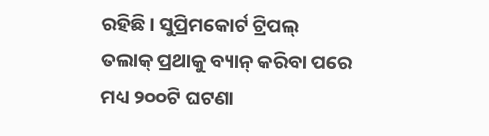ରହିଛି । ସୁପ୍ରିମକୋର୍ଟ ଟ୍ରିପଲ୍ ତଲାକ୍ ପ୍ରଥାକୁ ବ୍ୟାନ୍ କରିବା ପରେ ମଧ୍ୟ ୨୦୦ଟି ଘଟଣା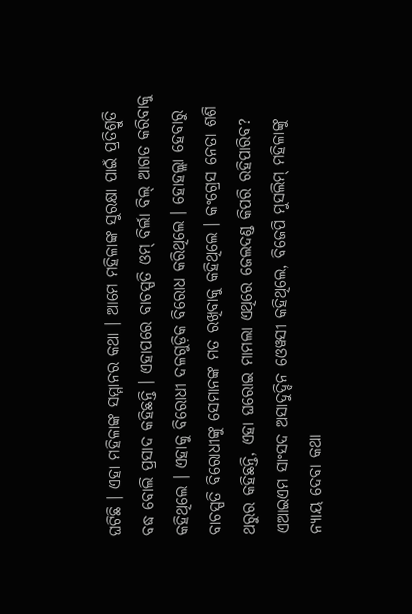ଘଟିଛି । ଏହା ମହିଳାଙ୍କ ସମ୍ମାନର କଥା । ଆମେ ମହିଳାଙ୍କ ସୁରକ୍ଷା ପାଇଁ ପ୍ରତିଶ୍ରୁତି ବଦ୍ଧ ବୋଲି ପ୍ରସାଦ କହିଛନ୍ତି । ଏହାପରେ ବାଚସ୍ପତି ଓମ୍ ବିର୍ଲା ବିଲ୍ ଆଗତ କରିବାକୁ କହିଥିଲେ । ଏହାକୁ ବିରୋଧୀ ଦଳଗୁଡ଼ିକ ବିରୋଧ କରିଥିଲେ । ହୋହଲ୍ଲା ହେବାରୁ ବାଚସ୍ପତି ବିରୋଧୀଙ୍କୁ ସେମାନଙ୍କ ମତ ରଖିବାକୁ କହିଥିଲେ । କଂଗ୍ରେସ ନେତା ଶଶି ଥରୁର କହିଛନ୍ତି, ଏହା ଘରୋଇ ମାମଲା ଏଥିରେ ଜେଲଦଣ୍ଡ କିପରି ରହିପାରିବ? ଏଆଇଏମ ସାଂସଦ ଅସାଦୁଦ୍ଦିନ ଓେୱସୀ କହିଥିଲେ, ବିଜେପି ମୁସଲିମ୍ ମହିଳାଙ୍କୁ ନ୍ୟାୟ ଦେବା କଥା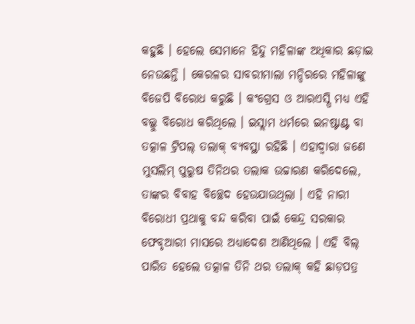କହୁଛି । ହେଲେ ସେମାନେ ହିନ୍ଦୁ ମହିଳାଙ୍କ ଅଧିକାର ଛଡ଼ାଇ ନେଉଛନ୍ତି । କେରଳର ସାବରୀମାଲା ମନ୍ଦିରରେ ମହିଳାଙ୍କୁ ବିଜେପି ବିରୋଧ କରୁଛି । କଂଗ୍ରେସ ଓ ଆରଏସ୍ପି ମଧ୍ୟ ଏହି ବଲ୍କୁ ବିରୋଧ କରିଥିଲେ । ଇସ୍ଲାମ ଧର୍ମରେ ଇନଷ୍ଟାଣ୍ଟ ବା ତତ୍କାଳ ଟ୍ରିପଲ୍ ତଲାକ୍ ବ୍ୟବସ୍ଥା ରହିଛି । ଏହାଦ୍ୱାରା ଜଣେ ମୁସଲିମ୍ ପୁରୁଷ ତିନିଥର ତଲାକ ଉଚ୍ଚାରଣ କରିଦେଲେ, ତାଙ୍କର ବିବାହ ବିଚ୍ଛେଦ ହେଉଯାଉଥିଲା । ଏହି ନାରୀ ବିରୋଧୀ ପ୍ରଥାକୁ ବନ୍ଦ କରିବା ପାଇଁ କେନ୍ଦ୍ର ସରକାର ଫେବୃଆରୀ ମାସରେ ଅଧ୍ୟାଦେଶ ଆଣିଥିଲେ । ଏହି ବିଲ୍ ପାରିତ ହେଲେ ତତ୍କାଳ ତିନି ଥର ତଲାକ୍ କହି ଛାଡ଼ପତ୍ର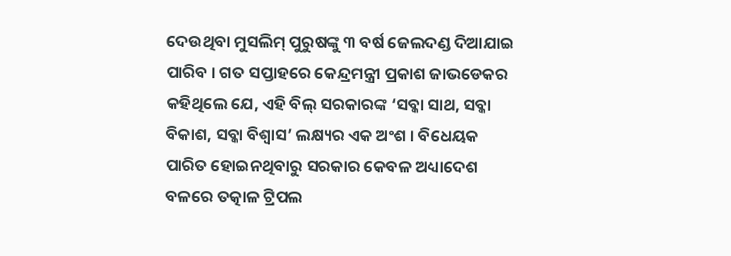ଦେଉଥିବା ମୁସଲିମ୍ ପୁରୁଷଙ୍କୁ ୩ ବର୍ଷ ଜେଲଦଣ୍ଡ ଦିଆଯାଇ ପାରିବ । ଗତ ସପ୍ତାହରେ କେନ୍ଦ୍ରମନ୍ତ୍ରୀ ପ୍ରକାଶ ଜାଭଡେକର କହିଥିଲେ ଯେ, ଏହି ବିଲ୍ ସରକାରଙ୍କ ‘ସବ୍କା ସାଥ, ସବ୍କା ବିକାଶ, ସବ୍କା ବିଶ୍ୱାସ’ ଲକ୍ଷ୍ୟର ଏକ ଅଂଶ । ବିଧେୟକ ପାରିତ ହୋଇନଥିବାରୁ ସରକାର କେବଳ ଅଧ୍ୟାଦେଶ ବଳରେ ତତ୍କାଳ ଟ୍ରିପଲ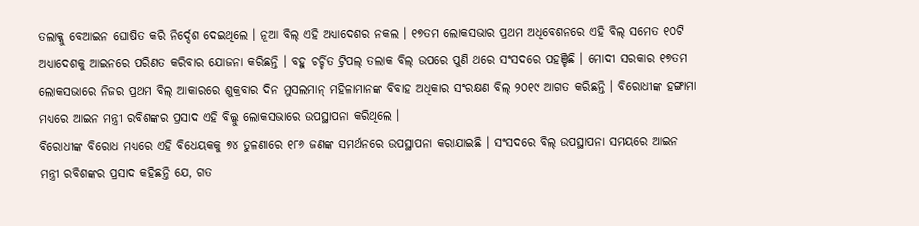ତଲାକ୍କୁ ବେଆଇନ ଘୋଷିତ କରି ନିର୍ଦ୍ଦେଶ ଦେଇଥିଲେ । ନୂଆ ବିଲ୍ ଏହି ଅଧ୍ୟାଦେଶର ନକଲ । ୧୭ତମ ଲୋକସଭାର ପ୍ରଥମ ଅଧିବେଶନରେ ଏହି ବିଲ୍ ସମେତ ୧୦ଟି ଅଧ୍ୟାଦେଶକୁ ଆଇନରେ ପରିଣତ କରିବାର ଯୋଜନା କରିଛନ୍ତି । ବହୁ ଚର୍ଚ୍ଚିତ ଟ୍ରିପଲ୍ ତଲାକ ବିଲ୍ ଉପରେ ପୁଣି ଥରେ ସଂସଦରେ ପହଞ୍ଚିଛି । ମୋଦୀ ସରକାର ୧୭ତମ ଲୋକସଭାରେ ନିଜର ପ୍ରଥମ ବିଲ୍ ଆକାରରେ ଶୁକ୍ରବାର ଦିନ ମୁସଲମାନ୍ ମହିଳାମାନଙ୍କ ବିବାହ ଅଧିକାର ସଂରକ୍ଷଣ ବିଲ୍ ୨୦୧୯ ଆଗତ କରିଛନ୍ତି । ବିରୋଧୀଙ୍କ ହଙ୍ଗାମା ମଧ୍ୟରେ ଆଇନ ମନ୍ତ୍ରୀ ରବିଶଙ୍କର ପ୍ରସାଦ ଏହି ବିଲ୍କୁ ଲୋକସଭାରେ ଉପସ୍ଥାପନା କରିଥିଲେ ।
ବିରୋଧୀଙ୍କ ବିରୋଧ ମଧ୍ୟରେ ଏହି ବିଧେୟକକୁ ୭୪ ତୁଳଣାରେ ୧୮୬ ଜଣଙ୍କ ସମର୍ଥନରେ ଉପସ୍ଥାପନା କରାଯାଇଛି । ସଂସଦରେ ବିଲ୍ ଉପସ୍ଥାପନା ସମୟରେ ଆଇନ ମନ୍ତ୍ରୀ ରବିଶଙ୍କର ପ୍ରସାଦ କହିଛନ୍ତି ଯେ, ଗତ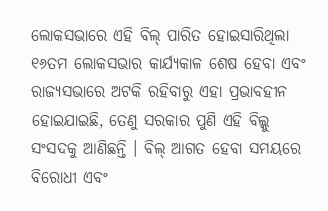ଲୋକସଭାରେ ଏହି ବିଲ୍ ପାରିତ ହୋଇସାରିଥିଲା ୧୬ତମ ଲୋକସଭାର କାର୍ଯ୍ୟକାଳ ଶେଷ ହେବା ଏବଂ ରାଜ୍ୟସଭାରେ ଅଟକି ରହିବାରୁ ଏହା ପ୍ରଭାବହୀନ ହୋଇଯାଇଛି, ତେଣୁ ସରକାର ପୁଣି ଏହି ବିଲ୍କୁ ସଂସଦକୁ ଆଣିଛନ୍ତି । ବିଲ୍ ଆଗତ ହେବା ସମୟରେ ବିରୋଧୀ ଏବଂ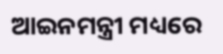ଆଇନମନ୍ତ୍ରୀ ମଧ୍ୟରେ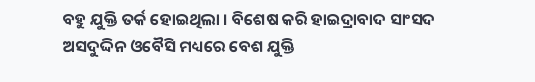ବହୁ ଯୁକ୍ତି ତର୍କ ହୋଇଥିଲା । ବିଶେଷ କରି ହାଇଦ୍ରାବାଦ ସାଂସଦ ଅସଦୁଦ୍ଦିନ ଓବୈସି ମଧ୍ୟରେ ବେଶ ଯୁକ୍ତି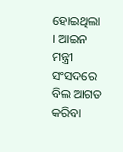ହୋଇଥିଲା । ଆଇନ ମନ୍ତ୍ରୀ ସଂସଦରେ ବିଲ ଆଗତ କରିବା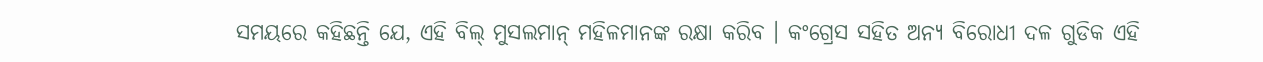ସମୟରେ କହିଛନ୍ତି ଯେ, ଏହି ବିଲ୍ ମୁସଲମାନ୍ ମହିଳମାନଙ୍କ ରକ୍ଷା କରିବ । କଂଗ୍ରେସ ସହିତ ଅନ୍ୟ ବିରୋଧୀ ଦଳ ଗୁଡିକ ଏହି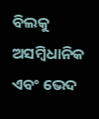ବିଲକୁ ଅସମ୍ବିଧାନିକ ଏବଂ ଭେଦ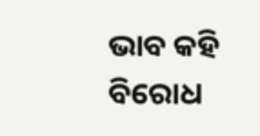ଭାବ କହି ବିରୋଧ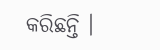କରିଛନ୍ତି ।